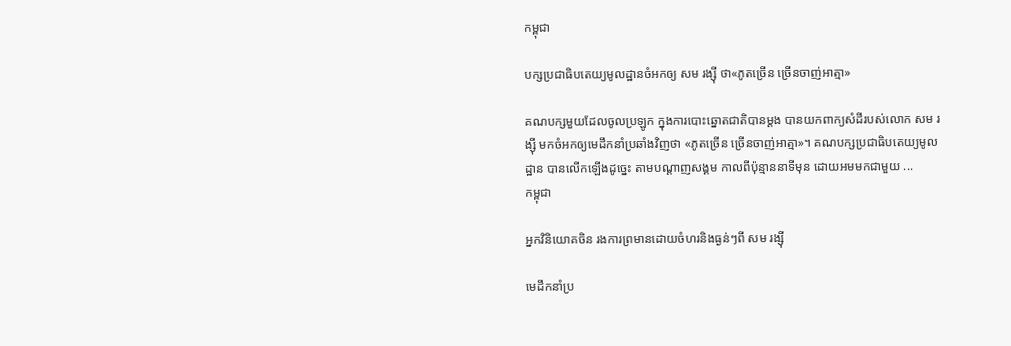កម្ពុជា

បក្សប្រជាធិបតេយ្យមូលដ្ឋានចំអកឲ្យ សម រង្ស៊ី ថា«ភូតច្រើន ច្រើនចាញ់អាត្មា»

គណបក្សមួយដែលចូលប្រឡូក ក្នុងការបោះឆ្នោតជាតិបានម្ដង បានយកពាក្យសំដីរបស់លោក សម រង្ស៊ី មកចំអកឲ្យមេដឹកនាំប្រឆាំងវិញថា «ភូតច្រើន ច្រើនចាញ់អាត្មា»។ គណបក្សប្រជាធិបតេយ្យមូលដ្ឋាន បានលើកឡើងដូច្នេះ តាមបណ្ដាញសង្គម កាលពីប៉ុន្មាននាទីមុន ដោយអមមកជាមួយ ...
កម្ពុជា

អ្នកវិនិយោគចិន រងការព្រមានដោយចំហរនិងធ្ងន់ៗពី សម រង្ស៊ី

មេដឹកនាំប្រ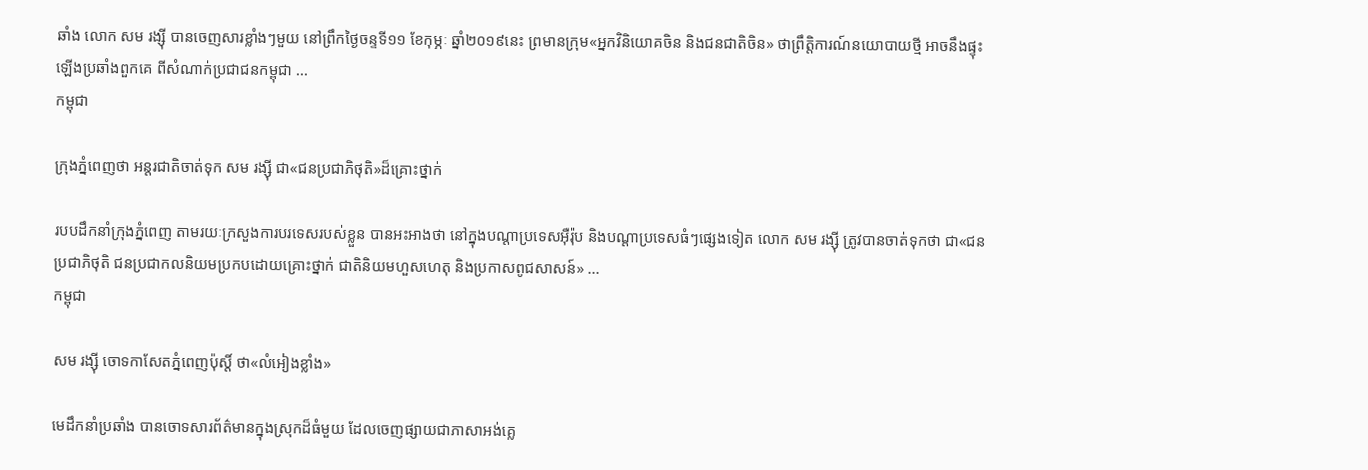ឆាំង លោក សម រង្ស៊ី បានចេញសារខ្លាំងៗមួយ នៅព្រឹកថ្ងៃចន្ទទី១១ ខែកុម្ភៈ ឆ្នាំ២០១៩នេះ ព្រមានក្រុម«អ្នកវិនិយោគចិន និងជនជាតិចិន» ថាព្រឹត្តិការណ៍នយោបាយថ្មី អាចនឹងផ្ទុះឡើងប្រឆាំងពួកគេ ពីសំណាក់ប្រជាជនកម្ពុជា ...
កម្ពុជា

ក្រុងភ្នំពេញថា អន្តរជាតិចាត់ទុក សម រង្ស៊ី ជា«ជនប្រជាភិថុតិ»ដ៏គ្រោះថ្នាក់

របបដឹកនាំក្រុងភ្នំពេញ តាមរយៈក្រសួងការបរទេសរបស់ខ្លួន បានអះអាងថា នៅក្នុងបណ្ដាប្រទេសអ៊ឺរ៉ុប និងបណ្ដាប្រទេសធំៗផ្សេងទៀត លោក សម រង្ស៊ី ត្រូវបានចាត់ទុកថា ជា«ជនប្រជាភិថុតិ ជនប្រជាកលនិយមប្រកបដោយគ្រោះថ្នាក់ ជាតិនិយមហួសហេតុ និងប្រកាសពូជសាសន៍» ...
កម្ពុជា

សម រង្ស៊ី ចោទកាសែតភ្នំពេញប៉ុស្ដិ៍ ថា«លំអៀងខ្លាំង»

មេដឹកនាំប្រឆាំង បានចោទសារព័ត៌មានក្នុងស្រុកដ៏ធំមួយ ដែលចេញផ្សាយជាភាសាអង់គ្លេ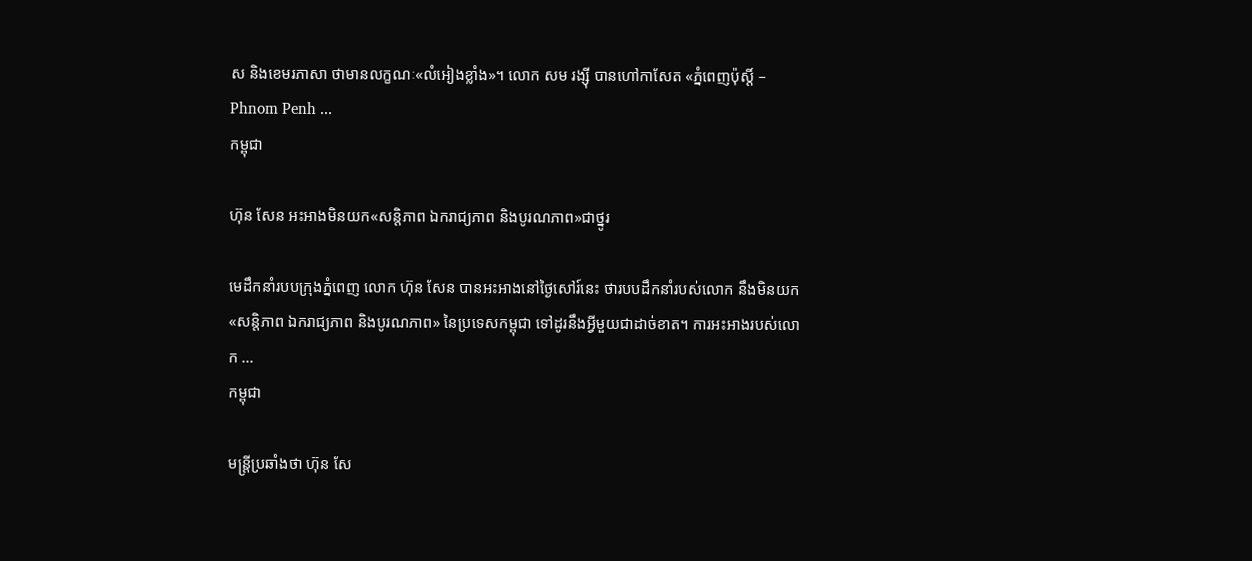ស និងខេមរភាសា ថាមានលក្ខណៈ«លំអៀងខ្លាំង»។ លោក សម រង្ស៊ី បានហៅកាសែត «ភ្នំពេញប៉ុស្ដិ៍ – Phnom Penh ...
កម្ពុជា

ហ៊ុន សែន អះអាងមិនយក«សន្តិភាព ឯករាជ្យភាព និងបូរណភាព»ជាថ្នូរ

មេដឹកនាំរបបក្រុងភ្នំពេញ លោក ហ៊ុន សែន បានអះអាងនៅថ្ងៃសៅរ៍នេះ ថារបបដឹកនាំរបស់លោក នឹងមិនយក «សន្តិភាព ឯករាជ្យភាព និងបូរណភាព» នៃប្រទេសកម្ពុជា ទៅដូរនឹងអ្វីមួយជាដាច់ខាត។ ការអះអាងរបស់លោក ...
កម្ពុជា

មន្ត្រីប្រឆាំងថា ហ៊ុន សែ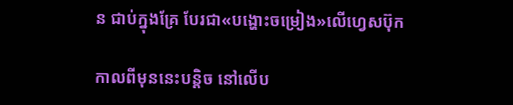ន ជាប់ក្នុងគ្រែ បែរជា«បង្ហោះចម្រៀង»លើហ្វេសប៊ុក

កាលពីមុននេះបន្តិច នៅលើប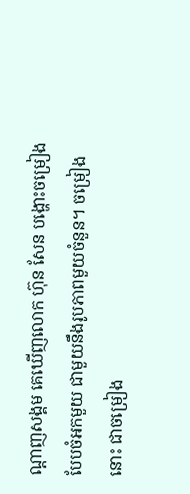ណ្ដាញសង្គម គេឃើញលោក ហ៊ុន សែន បង្ហោះចម្រៀង បែបចំអកមួយ ជាមួយនឹងរូបភាពមួយចំនួន។ ចម្រៀងនោះ ជាចម្រៀង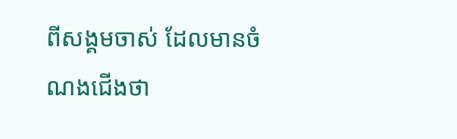ពីសង្គមចាស់ ដែលមានចំណងជើងថា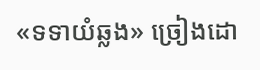«ទទាយំឆ្លង» ច្រៀងដោ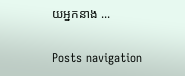យអ្នកនាង ...

Posts navigation